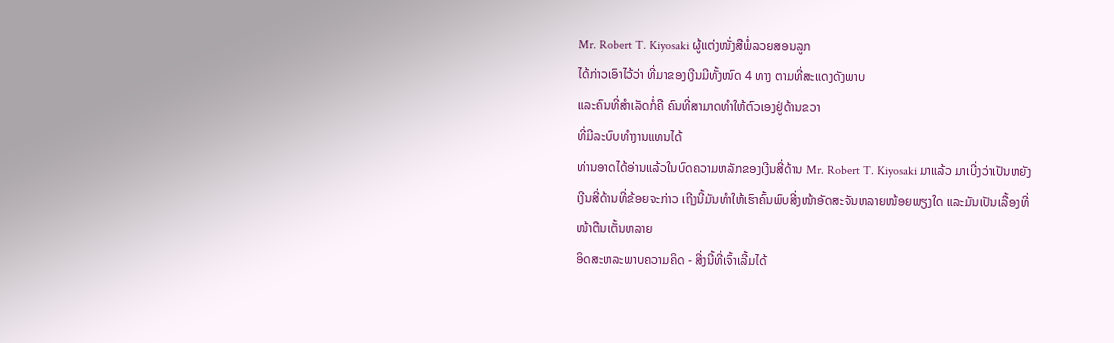Mr. Robert T. Kiyosaki ຜູ້ແຕ່ງໜັ່ງສືພໍ່ລວຍສອນລູກ
ໄດ້ກ່າວເອົາໄວ້ວ່າ ທີ່ມາຂອງເງີນມີທັ້ງໜົດ 4 ທາງ ຕາມທີ່ສະແດງດັງພາບ
ແລະຄົນທີ່ສຳເລັດກໍ່ຄື ຄົນທີ່ສາມາດທຳໃຫ້ຕົວເອງຢູ່ດ້ານຂວາ
ທີ່ມີລະບົບທຳງານແທນໄດ້
ທ່ານອາດໄດ້ອ່ານແລ້ວໃນບົດຄວາມຫລັກຂອງເງີນສີ່ດ້ານ Mr. Robert T. Kiyosaki ມາແລ້ວ ມາເບີ່ງວ່າເປັນຫຍັງເງີນສີ່ດ້ານທີ່ຂ້ອຍຈະກ່າວ ເຖີງນີ້ມັນທຳໃຫ້ເຮົາຄົ້ນພົບສີ່ງໜ້າອັດສະຈັນຫລາຍໜ້ອຍພຽງໃດ ແລະມັນເປັນເລື້ອງທີ່ໜ້າຕືນເຕັ້ນຫລາຍ
ອິດສະຫລະພາບຄວາມຄິດ - ສີ່ງນີ້ທີ່ເຈົ້າເລີ້ມໄດ້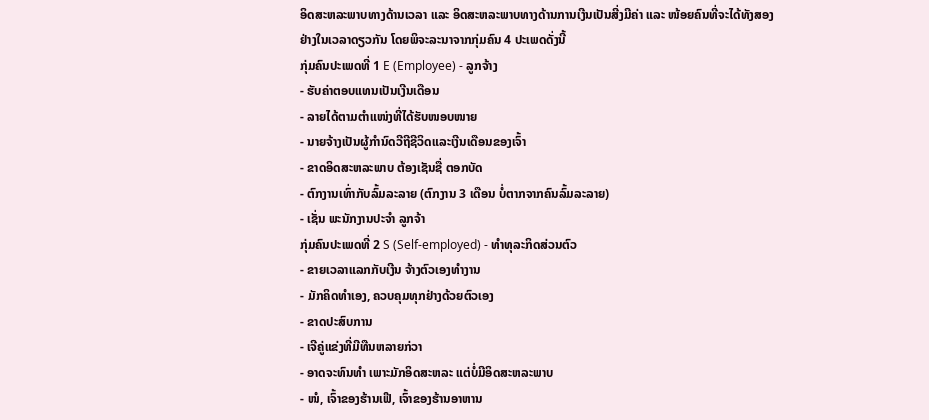ອິດສະຫລະພາບທາງດ້ານເວລາ ແລະ ອິດສະຫລະພາບທາງດ້ານການເງີນເປັນສີ່ງມີຄ່າ ແລະ ໜ້ອຍຄົນທີ່ຈະໄດ້ທັງສອງຢ່າງໃນເວລາດຽວກັນ ໂດຍພິຈະລະນາຈາກກຸ່ມຄົນ 4 ປະເພດດັ່ງນີ້
ກຸ່ມຄົນປະເພດທີ່ 1 E (Employee) - ລູກຈ້າງ
- ຮັບຄ່າຕອບແທນເປັນເງີນເດືອນ
- ລາຍໄດ້ຕາມຕຳແໜ່ງທີ່ໄດ້ຮັບໜອບໜາຍ
- ນາຍຈ້າງເປັນຜູ້ກຳນົດວີຖີຊີວິດແລະເງີນເດືອນຂອງເຈົ້າ
- ຂາດອິດສະຫລະພາບ ຕ້ອງເຊັນຊື່ ຕອກບັດ
- ຕົກງານເທົ່າກັບລົ້ມລະລາຍ (ຕົກງານ 3 ເດືອນ ບໍ່ຕາກຈາກຄົນລົ້ມລະລາຍ)
- ເຊັ່ນ ພະນັກງານປະຈຳ ລູກຈ້າ
ກຸ່ມຄົນປະເພດທີ່ 2 S (Self-employed) - ທຳທຸລະກິດສ່ວນຕົວ
- ຂາຍເວລາແລກກັບເງີນ ຈ້າງຕົວເອງທຳງານ
- ມັກຄິດທຳເອງ, ຄວບຄຸມທຸກຢ່າງດ້ວຍຕົວເອງ
- ຂາດປະສົບການ
- ເຈີຄູ່ແຂ່ງທີ່ມີທືນຫລາຍກ່ວາ
- ອາດຈະທົນທຳ ເພາະມັກອິດສະຫລະ ແຕ່ບໍ່ມີອິດສະຫລະພາບ
- ໜໍ, ເຈົ້າຂອງຮ້ານເຟີ, ເຈົ້າຂອງຮ້ານອາຫານ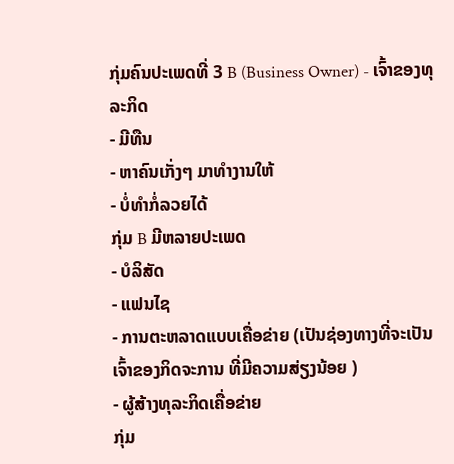ກຸ່ມຄົນປະເພດທີ່ 3 B (Business Owner) - ເຈົ້າຂອງທຸລະກິດ
- ມີທືນ
- ຫາຄົນເກັ່ງໆ ມາທຳງານໃຫ້
- ບໍ່ທຳກໍ່ລວຍໄດ້
ກຸ່ມ B ມີຫລາຍປະເພດ
- ບໍລິສັດ
- ແຟນໄຊ
- ການຕະຫລາດແບບເຄື່ອຂ່າຍ (ເປັນຊ່ອງທາງທີ່ຈະເປັນເຈົ້າຂອງກິດຈະການ ທີ່ມີຄວາມສ່ຽງນ້ອຍ )
- ຜູ້ສ້າງທຸລະກິດເຄື່ອຂ່າຍ
ກຸ່ມ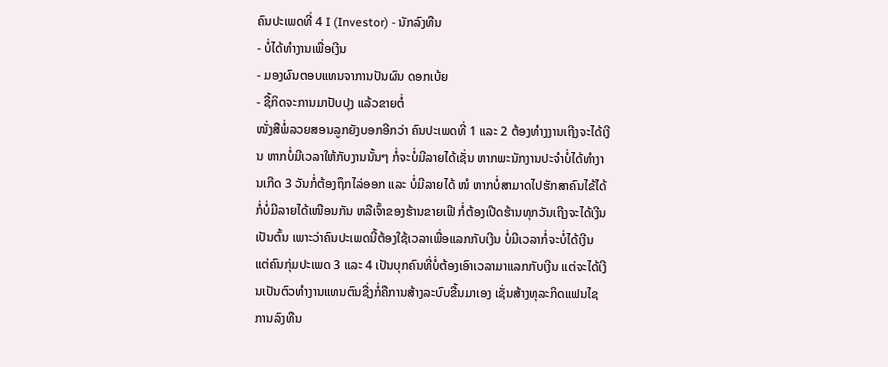ຄົນປະເພດທີ່ 4 I (Investor) - ນັກລົງທືນ
- ບໍ່ໄດ້ທຳງານເພື່ອເງີນ
- ມອງຜົນຕອບແທນຈາການປັນຜົນ ດອກເບ້ຍ
- ຊື້ກິດຈະການມາປັບປຸງ ແລ້ວຂາຍຕໍ່
ໜັ່ງສືພໍ່ລວຍສອນລູກຍັງບອກອີກວ່າ ຄົນປະເພດທີ່ 1 ແລະ 2 ຕ້ອງທຳງງານເຖີງຈະໄດ້ເງີນ ຫາກບໍ່ມີເວລາໃຫ້ກັບງານນັ້ນໆ ກໍ່ຈະບໍ່ມີລາຍໄດ້ເຊັ່ນ ຫາກພະນັກງານປະຈຳບໍ່ໄດ້ທຳງານເກີດ 3 ວັນກໍ່ຕ້ອງຖຶກໄລ່ອອກ ແລະ ບໍ່ມີລາຍໄດ້ ໜໍ ຫາກບໍ່ສາມາດໄປຮັກສາຄົນໄຂ້ໄດ້ ກໍ່ບໍ່ມີລາຍໄດ້ເໜືອນກັນ ຫລືເຈົ້າຂອງຮ້ານຂາຍເຟີ ກໍ່ຕ້ອງເປີດຮ້ານທຸກວັນເຖີງຈະໄດ້ເງີນເປັນຕົ້ນ ເພາະວ່າຄົນປະເພດນີ້ຕ້ອງໃຊ້ເວລາເພື່ອແລກກັບເງີນ ບໍ່ມີເວລາກໍ່ຈະບໍ່ໄດ້ເງີນ
ແຕ່ຄົນກຸ່ມປະເພດ 3 ແລະ 4 ເປັນບຸກຄົນທີ່ບໍ່ຕ້ອງເອົາເວລາມາແລກກັບເງີນ ແຕ່ຈະໄດ້ເງີນເປັນຕົວທຳງານແທນຕົນຊື່ງກໍ່ຄືການສ້າງລະບົບຂື້ນມາເອງ ເຊັ່ນສ້າງທຸລະກິດແຟນໄຊ ການລົງທືນ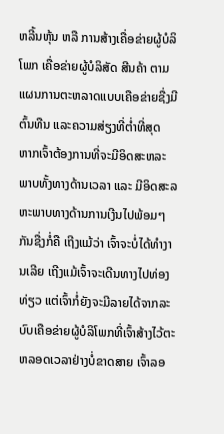ຫລີ້ນຫຸ້ນ ຫລື ການສ້າງເຄື່ອຂ່າຍຜູ້ບໍລິໂພກ ເຄື່ອຂ່າຍຜູ້ບໍລິສັດ ສີນຄ້າ ຕາມແຜນການຕະຫລາດແບບເຄືອຂ່າຍຊື່ງມີຕົ້ນທືນ ແລະຄວາມສ່ຽງທີ່ຕ່ຳທີ່ສຸດ
ຫາກເຈົ້າຕ້ອງການທີ່ຈະມີອິດສະຫລະພາບທັ້ງທາງດ້ານເວລາ ແລະ ມີອິດສະລຫະພາບທາງດ້ານການເງີນໄປພ້ອມໆ ກັນຊື່ງກໍ່ຄື ເຖີງແມ້ວ່າ ເຈົ້າຈະບໍ່ໄດ້ທຳງານເລີຍ ເຖີງແມ້ເຈົ້າຈະເດີນທາງໄປທ່ອງທ່ຽວ ແຕ່ເຈົ້າກໍ່ຍັງຈະມີລາຍໄດ້ຈາກລະບົບເຄືອຂ່າຍຜູ້ບໍລິໂພກທີ່ເຈົ້າສ້າງໄວ້ຕະຫລອດເວລາຢ່າງບໍ່ຂາດສາຍ ເຈົ້າລອ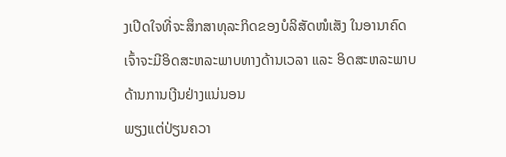ງເປີດໃຈທີ່ຈະສຶກສາທຸລະກິດຂອງບໍລິສັດໜໍເສັງ ໃນອານາຄົດເຈົ້າຈະມີອິດສະຫລະພາບທາງດ້ານເວລາ ແລະ ອິດສະຫລະພາບດ້ານການເງີນຢ່າງແນ່ນອນ
ພຽງແຕ່ປ່ຽນຄວາ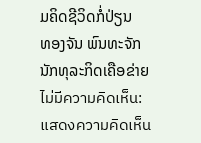ມຄິດຊີວິດກໍ່ປ່ຽນ
ທອງຈັນ ພົນທະຈັກ
ນັກທຸລະກິດເຄືອຂ່າຍ
ไม่มีความคิดเห็น:
แสดงความคิดเห็น